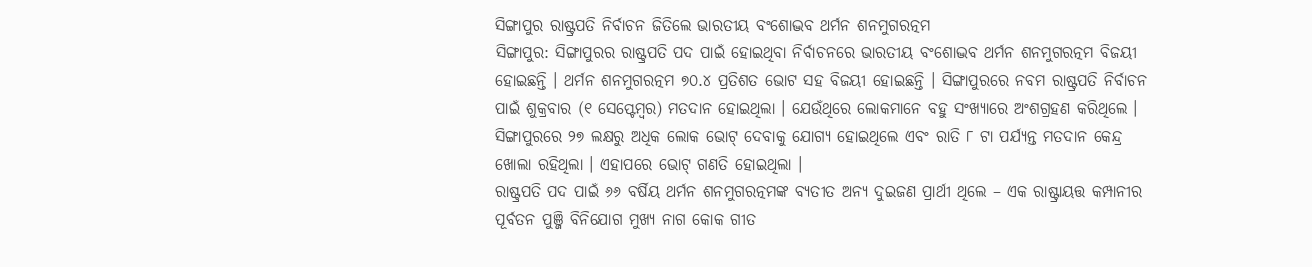ସିଙ୍ଗାପୁର ରାଷ୍ଟ୍ରପତି ନିର୍ବାଚନ ଜିତିଲେ ଭାରତୀୟ ବଂଶୋଦ୍ଭବ ଥର୍ମନ ଶନମୁଗରତ୍ନମ
ସିଙ୍ଗାପୁର: ସିଙ୍ଗାପୁରର ରାଷ୍ଟ୍ରପତି ପଦ ପାଇଁ ହୋଇଥିବା ନିର୍ବାଚନରେ ଭାରତୀୟ ବଂଶୋଦ୍ଭବ ଥର୍ମନ ଶନମୁଗରତ୍ନମ ବିଜୟୀ ହୋଇଛନ୍ତି । ଥର୍ମନ ଶନମୁଗରତ୍ନମ ୭୦.୪ ପ୍ରତିଶତ ଭୋଟ ସହ ବିଜୟୀ ହୋଇଛନ୍ତି । ସିଙ୍ଗାପୁରରେ ନବମ ରାଷ୍ଟ୍ରପତି ନିର୍ବାଚନ ପାଇଁ ଶୁକ୍ରବାର (୧ ସେପ୍ଟେମ୍ବର) ମତଦାନ ହୋଇଥିଲା । ଯେଉଁଥିରେ ଲୋକମାନେ ବହୁ ସଂଖ୍ୟାରେ ଅଂଶଗ୍ରହଣ କରିଥିଲେ । ସିଙ୍ଗାପୁରରେ ୨୭ ଲକ୍ଷରୁ ଅଧିକ ଲୋକ ଭୋଟ୍ ଦେବାକୁ ଯୋଗ୍ୟ ହୋଇଥିଲେ ଏବଂ ରାତି ୮ ଟା ପର୍ଯ୍ୟନ୍ତ ମତଦାନ କେନ୍ଦ୍ର ଖୋଲା ରହିଥିଲା । ଏହାପରେ ଭୋଟ୍ ଗଣତି ହୋଇଥିଲା ।
ରାଷ୍ଟ୍ରପତି ପଦ ପାଇଁ ୬୬ ବର୍ଷିୟ ଥର୍ମନ ଶନମୁଗରତ୍ନମଙ୍କ ବ୍ୟତୀତ ଅନ୍ୟ ଦୁଇଜଣ ପ୍ରାର୍ଥୀ ଥିଲେ – ଏକ ରାଷ୍ଟ୍ରାୟତ୍ତ କମ୍ପାନୀର ପୂର୍ବତନ ପୁଞ୍ଜି ବିନିଯୋଗ ମୁଖ୍ୟ ନାଗ କୋକ ଗୀତ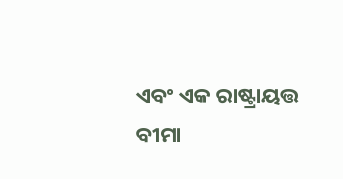ଏବଂ ଏକ ରାଷ୍ଟ୍ରାୟତ୍ତ ବୀମା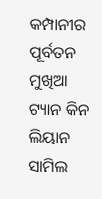କମ୍ପାନୀର ପୂର୍ବତନ ମୁଖିଆ ଟ୍ୟାନ କିନ ଲିୟାନ ସାମିଲ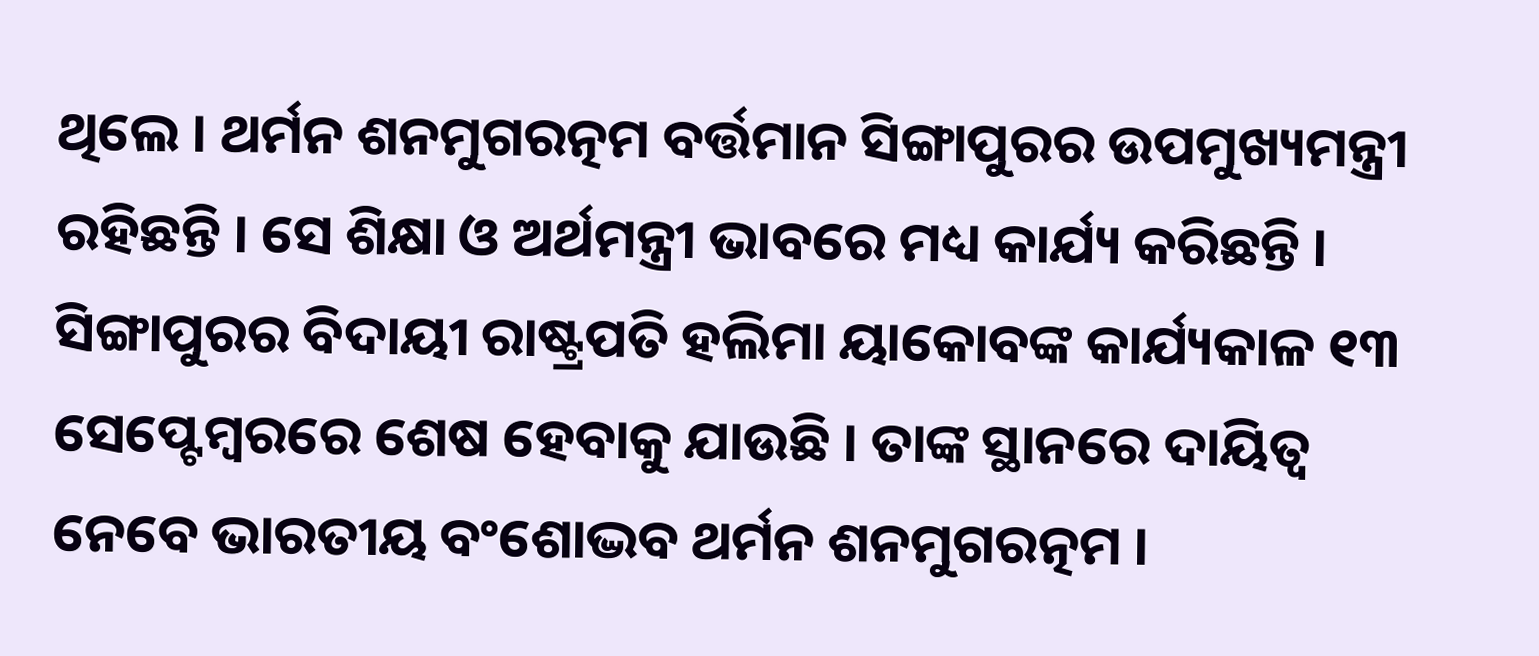ଥିଲେ । ଥର୍ମନ ଶନମୁଗରତ୍ନମ ବର୍ତ୍ତମାନ ସିଙ୍ଗାପୁରର ଉପମୁଖ୍ୟମନ୍ତ୍ରୀ ରହିଛନ୍ତି । ସେ ଶିକ୍ଷା ଓ ଅର୍ଥମନ୍ତ୍ରୀ ଭାବରେ ମଧ୍ୟ କାର୍ଯ୍ୟ କରିଛନ୍ତି । ସିଙ୍ଗାପୁରର ବିଦାୟୀ ରାଷ୍ଟ୍ରପତି ହଲିମା ୟାକୋବଙ୍କ କାର୍ଯ୍ୟକାଳ ୧୩ ସେପ୍ଟେମ୍ବରରେ ଶେଷ ହେବାକୁ ଯାଉଛି । ତାଙ୍କ ସ୍ଥାନରେ ଦାୟିତ୍ୱ ନେବେ ଭାରତୀୟ ବଂଶୋଦ୍ଭବ ଥର୍ମନ ଶନମୁଗରତ୍ନମ ।